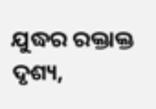ଯୁଦ୍ଧର ରକ୍ତାକ୍ତ ଦୃଶ୍ୟ,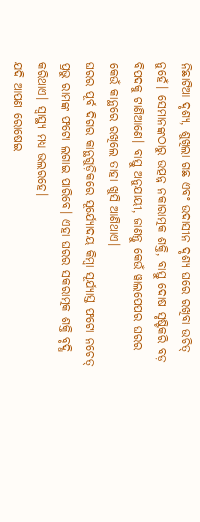ନିଛାଟିଆ ଦୃଶ୍ୟ, ଶୁଖିଲା ଗଛ ଏବଂ ଉଦାସୀନ ଦୃଶ୍ୟ ଘରେ ରଖିବା ଉଚିତ୍ ନୁହେଁ। ସେମାନଙ୍କଠାରୁ ଉତ୍ପନ୍ନ ନକାରାତ୍ମକ ଶକ୍ତି, ବାସ୍ତୁ ଦୋଷ ସୃଷ୍ଟିକରି ବଡ଼ ବିପଦକୁ ଟାଣିଆଣେ। ବାସ୍ତୁ ଅନୁଯାୟୀ, ଜାଣନ୍ତୁ କେଉଁ ୱାଲପେପର ଘରର କେଉଁ କାନ୍ଥରେ ରଖିଲେ ତାହା ଖୁସି ଆଣିଥାଏ।
ଘରର ପୂର୍ବ ଦିଗର କାନ୍ଥଗୁଡ଼ିକରେ ସୂର୍ଯ୍ୟୋଦୟ କିମ୍ବା ସୂର୍ଯ୍ୟାସ୍ତ ଫଟୋ ନଚେତ୍ ପ୍ରଭୁ ରାମଙ୍କ ଫଟୋ ଲଗାଇ ପାରିବେ। ଏହା ଘରର ସକରାତ୍ମକ ଶକ୍ତି ବୃଦ୍ଧି କରିଥାଏ। ସ୍ବାସ୍ଥ୍ୟ ମଧ୍ୟ ଭଲରହେ।
ଯଦି ଆପଣ ରୋଷେଇ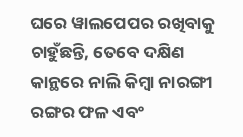ଘରେ ୱାଲପେପର ରଖିବାକୁ ଚାହୁଁଛନ୍ତି, ତେବେ ଦକ୍ଷିଣ କାନ୍ଥରେ ନାଲି କିମ୍ବା ନାରଙ୍ଗୀ ରଙ୍ଗର ଫଳ ଏବଂ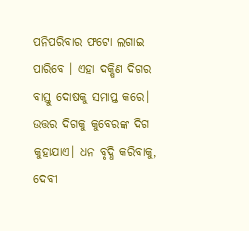ପନିପରିବାର ଫଟୋ ଲଗାଇ ପାରିବେ । ଏହା ଦକ୍ଷିଣ ଦିଗର ବାସ୍ତୁ ଦୋଷକୁ ସମାପ୍ତ କରେ।
ଉତ୍ତର ଦିଗକୁ କୁବେରଙ୍କ ଦିଗ କୁହାଯାଏ। ଧନ ବୃଦ୍ଧି କରିବାକୁ, ଦେବୀ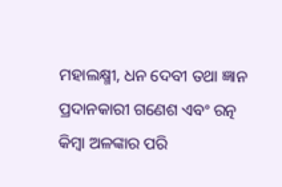ମହାଲକ୍ଷ୍ମୀ, ଧନ ଦେବୀ ତଥା ଜ୍ଞାନ ପ୍ରଦାନକାରୀ ଗଣେଶ ଏବଂ ରତ୍ନ କିମ୍ବା ଅଳଙ୍କାର ପରି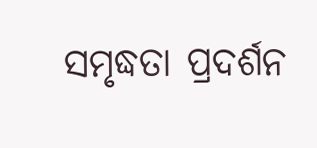ସମୃଦ୍ଧତା ପ୍ରଦର୍ଶନ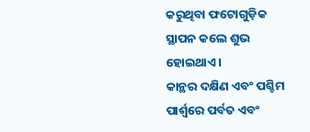କରୁଥିବା ଫଟୋଗୁଡ଼ିକ ସ୍ଥାପନ କଲେ ଶୁଭ ହୋଇଥାଏ।
କାନ୍ଥର ଦକ୍ଷିଣ ଏବଂ ପଶ୍ଚିମ ପାର୍ଶ୍ୱରେ ପର୍ବତ ଏବଂ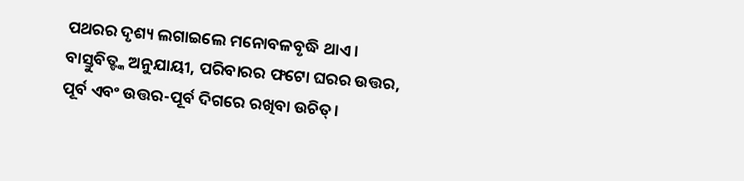ପଥରର ଦୃଶ୍ୟ ଲଗାଇଲେ ମନୋବଳବୃଦ୍ଧି ଥାଏ। ବାସ୍ତୁବିତ୍ଙ୍କ ଅନୁଯାୟୀ, ପରିବାରର ଫଟୋ ଘରର ଉତ୍ତର, ପୂର୍ବ ଏବଂ ଉତ୍ତର-ପୂର୍ବ ଦିଗରେ ରଖିବା ଉଚିତ୍।